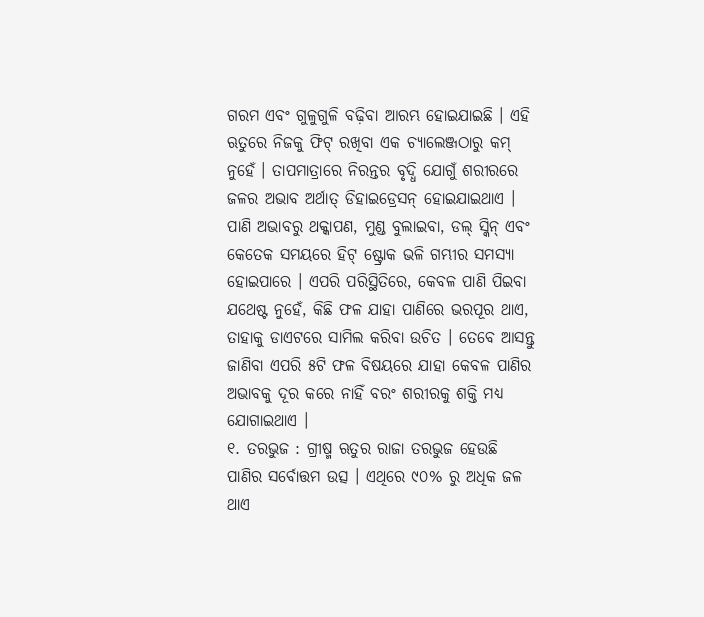ଗରମ ଏବଂ ଗୁଳୁଗୁଳି ବଢ଼ିବା ଆରମ୍ଭ ହୋଇଯାଇଛି । ଏହି ଋତୁରେ ନିଜକୁ ଫିଟ୍ ରଖିବା ଏକ ଚ୍ୟାଲେଞ୍ଜଠାରୁ କମ୍ ନୁହେଁ । ତାପମାତ୍ରାରେ ନିରନ୍ତର ବୃଦ୍ଧି ଯୋଗୁଁ ଶରୀରରେ ଜଳର ଅଭାବ ଅର୍ଥାତ୍ ଡିହାଇଡ୍ରେସନ୍ ହୋଇଯାଇଥାଏ । ପାଣି ଅଭାବରୁ ଥକ୍କାପଣ, ମୁଣ୍ଡ ବୁଲାଇବା, ଡଲ୍ ସ୍କିନ୍ ଏବଂ କେତେକ ସମୟରେ ହିଟ୍ ଷ୍ଟ୍ରୋକ ଭଳି ଗମ୍ଭୀର ସମସ୍ୟା ହୋଇପାରେ । ଏପରି ପରିସ୍ଥିତିରେ, କେବଳ ପାଣି ପିଇବା ଯଥେଷ୍ଟ ନୁହେଁ, କିଛି ଫଳ ଯାହା ପାଣିରେ ଭରପୂର ଥାଏ, ତାହାକୁ ଡାଏଟରେ ସାମିଲ କରିବା ଉଚିତ । ତେବେ ଆସନ୍ତୁ ଜାଣିବା ଏପରି ୫ଟି ଫଳ ବିଷୟରେ ଯାହା କେବଳ ପାଣିର ଅଭାବକୁ ଦୂର କରେ ନାହିଁ ବରଂ ଶରୀରକୁ ଶକ୍ତି ମଧ୍ୟ ଯୋଗାଇଥାଏ ।
୧. ତରଭୁଜ : ଗ୍ରୀଷ୍ମ ଋତୁର ରାଜା ତରଭୁଜ ହେଉଛି ପାଣିର ସର୍ବୋତ୍ତମ ଉତ୍ସ । ଏଥିରେ ୯୦% ରୁ ଅଧିକ ଜଳ ଥାଏ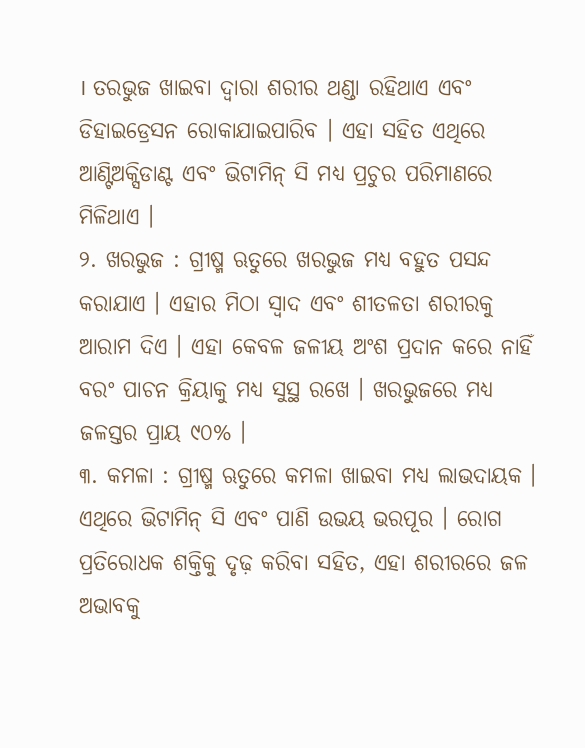। ତରଭୁଜ ଖାଇବା ଦ୍ୱାରା ଶରୀର ଥଣ୍ଡା ରହିଥାଏ ଏବଂ ଡିହାଇଡ୍ରେସନ ରୋକାଯାଇପାରିବ । ଏହା ସହିତ ଏଥିରେ ଆଣ୍ଟିଅକ୍ସିଡାଣ୍ଟ ଏବଂ ଭିଟାମିନ୍ ସି ମଧ୍ୟ ପ୍ରଚୁର ପରିମାଣରେ ମିଳିଥାଏ ।
୨. ଖରଭୁଜ : ଗ୍ରୀଷ୍ମ ଋତୁରେ ଖରଭୁଜ ମଧ୍ୟ ବହୁତ ପସନ୍ଦ କରାଯାଏ । ଏହାର ମିଠା ସ୍ୱାଦ ଏବଂ ଶୀତଳତା ଶରୀରକୁ ଆରାମ ଦିଏ । ଏହା କେବଳ ଜଳୀୟ ଅଂଶ ପ୍ରଦାନ କରେ ନାହିଁ ବରଂ ପାଚନ କ୍ରିୟାକୁ ମଧ୍ୟ ସୁସ୍ଥ ରଖେ । ଖରଭୁଜରେ ମଧ୍ୟ ଜଳସ୍ତର ପ୍ରାୟ ୯୦% ।
୩. କମଳା : ଗ୍ରୀଷ୍ମ ଋତୁରେ କମଳା ଖାଇବା ମଧ୍ୟ ଲାଭଦାୟକ । ଏଥିରେ ଭିଟାମିନ୍ ସି ଏବଂ ପାଣି ଉଭୟ ଭରପୂର । ରୋଗ ପ୍ରତିରୋଧକ ଶକ୍ତିକୁ ଦୃଢ଼ କରିବା ସହିତ, ଏହା ଶରୀରରେ ଜଳ ଅଭାବକୁ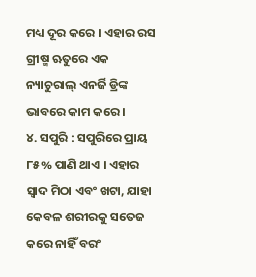ମଧ୍ୟ ଦୂର କରେ । ଏହାର ରସ ଗ୍ରୀଷ୍ମ ଋତୁରେ ଏକ ନ୍ୟାଚୁରାଲ୍ ଏନର୍ଜି ଡ୍ରିଙ୍କ ଭାବରେ କାମ କରେ ।
୪. ସପୁରି : ସପୁରିରେ ପ୍ରାୟ ୮୫% ପାଣି ଥାଏ । ଏହାର ସ୍ୱାଦ ମିଠା ଏବଂ ଖଟା, ଯାହା କେବଳ ଶରୀରକୁ ସତେଜ କରେ ନାହିଁ ବରଂ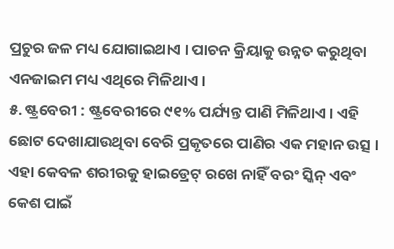ପ୍ରଚୁର ଜଳ ମଧ୍ୟ ଯୋଗାଇଥାଏ । ପାଚନ କ୍ରିୟାକୁ ଉନ୍ନତ କରୁଥିବା ଏନଜାଇମ ମଧ୍ୟ ଏଥିରେ ମିଳିଥାଏ ।
୫. ଷ୍ଟ୍ରବେରୀ : ଷ୍ଟ୍ରବେରୀରେ ୯୧% ପର୍ଯ୍ୟନ୍ତ ପାଣି ମିଳିଥାଏ । ଏହି ଛୋଟ ଦେଖାଯାଉଥିବା ବେରି ପ୍ରକୃତରେ ପାଣିର ଏକ ମହାନ ଉତ୍ସ । ଏହା କେବଳ ଶରୀରକୁ ହାଇଡ୍ରେଟ୍ ରଖେ ନାହିଁ ବରଂ ସ୍କିନ୍ ଏବଂ କେଶ ପାଇଁ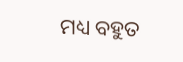ମଧ୍ୟ ବହୁତ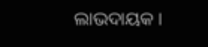ଲାଭଦାୟକ ।